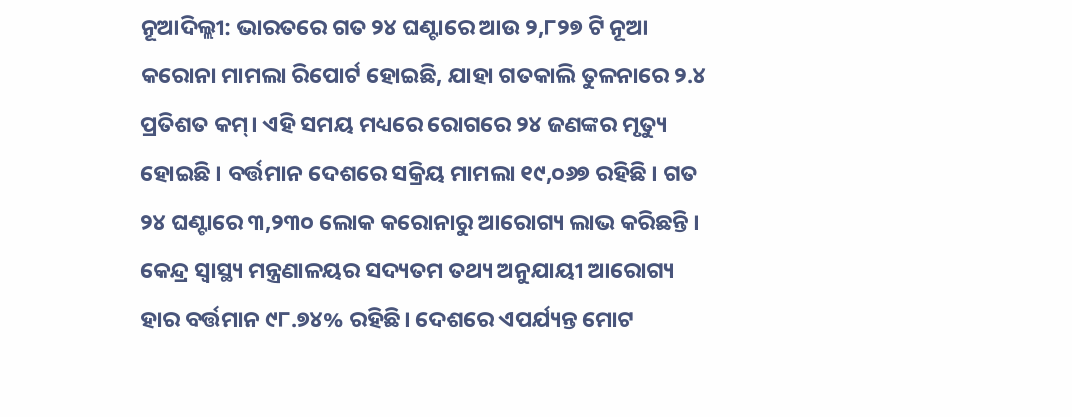ନୂଆଦିଲ୍ଲୀ: ଭାରତରେ ଗତ ୨୪ ଘଣ୍ଟାରେ ଆଉ ୨,୮୨୭ ଟି ନୂଆ କରୋନା ମାମଲା ରିପୋର୍ଟ ହୋଇଛି, ଯାହା ଗତକାଲି ତୁଳନାରେ ୨.୪ ପ୍ରତିଶତ କମ୍। ଏହି ସମୟ ମଧ୍ୟରେ ରୋଗରେ ୨୪ ଜଣଙ୍କର ମୃତ୍ୟୁ ହୋଇଛି । ବର୍ତ୍ତମାନ ଦେଶରେ ସକ୍ରିୟ ମାମଲା ୧୯,୦୬୭ ରହିଛି । ଗତ ୨୪ ଘଣ୍ଟାରେ ୩,୨୩୦ ଲୋକ କରୋନାରୁ ଆରୋଗ୍ୟ ଲାଭ କରିଛନ୍ତି । କେନ୍ଦ୍ର ସ୍ୱାସ୍ଥ୍ୟ ମନ୍ତ୍ରଣାଳୟର ସଦ୍ୟତମ ତଥ୍ୟ ଅନୁଯାୟୀ ଆରୋଗ୍ୟ ହାର ବର୍ତ୍ତମାନ ୯୮.୭୪% ରହିଛି। ଦେଶରେ ଏପର୍ଯ୍ୟନ୍ତ ମୋଟ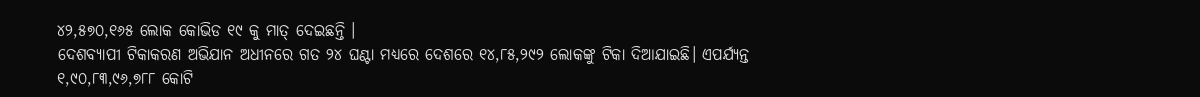୪୨,୫୭୦,୧୬୫ ଲୋକ କୋଭିଡ ୧୯ କୁ ମାତ୍ ଦେଇଛନ୍ତି ।
ଦେଶବ୍ୟାପୀ ଟିକାକରଣ ଅଭିଯାନ ଅଧୀନରେ ଗତ ୨୪ ଘଣ୍ଟା ମଧ୍ୟରେ ଦେଶରେ ୧୪,୮୫,୨୯୨ ଲୋକଙ୍କୁ ଟିକା ଦିଆଯାଇଛି। ଏପର୍ଯ୍ୟନ୍ତ ୧,୯୦,୮୩,୯୬,୭୮୮ କୋଟି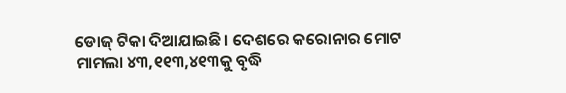ଡୋଜ୍ ଟିକା ଦିଆଯାଇଛି। ଦେଶରେ କରୋନାର ମୋଟ ମାମଲା ୪୩,୧୧୩,୪୧୩କୁ ବୃଦ୍ଧି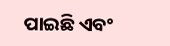ପାଇଛି ଏବଂ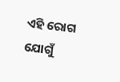ଏହି ରୋଗ ଯୋଗୁଁ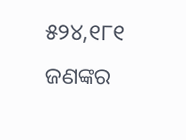୫୨୪,୧୮୧ ଜଣଙ୍କର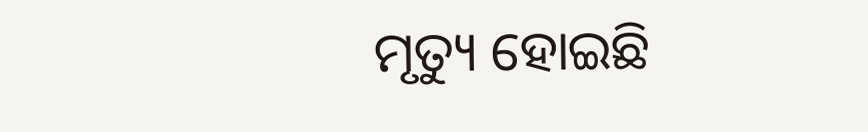ମୃତ୍ୟୁ ହୋଇଛି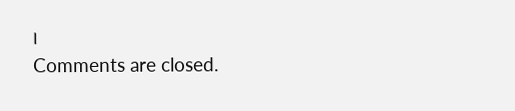।
Comments are closed.